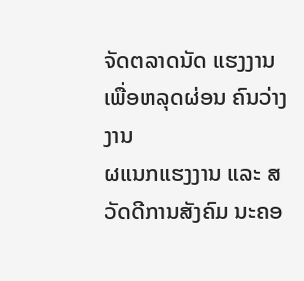ຈັດຕລາດນັດ ແຮງງານ ເພື່ອຫລຸດຜ່ອນ ຄົນວ່າງງານ
ຜແນກແຮງງານ ແລະ ສວັດດີການສັງຄົມ ນະຄອ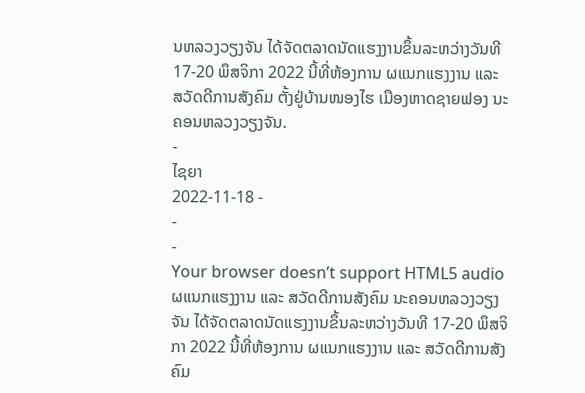ນຫລວງວຽງຈັນ ໄດ້ຈັດຕລາດນັດແຮງງານຂຶ້ນລະຫວ່າງວັນທີ 17-20 ພຶສຈິກາ 2022 ນີ້ທີ່ຫ້ອງການ ຜແນກແຮງງານ ແລະ ສວັດດີການສັງຄົມ ຕັ້ງຢູ່ບ້ານໜອງໄຮ ເມືອງຫາດຊາຍຟອງ ນະຄອນຫລວງວຽງຈັນ.
-
ໄຊຍາ
2022-11-18 -
-
-
Your browser doesn’t support HTML5 audio
ຜແນກແຮງງານ ແລະ ສວັດດີການສັງຄົມ ນະຄອນຫລວງວຽງຈັນ ໄດ້ຈັດຕລາດນັດແຮງງານຂຶ້ນລະຫວ່າງວັນທີ 17-20 ພຶສຈິກາ 2022 ນີ້ທີ່ຫ້ອງການ ຜແນກແຮງງານ ແລະ ສວັດດີການສັງຄົມ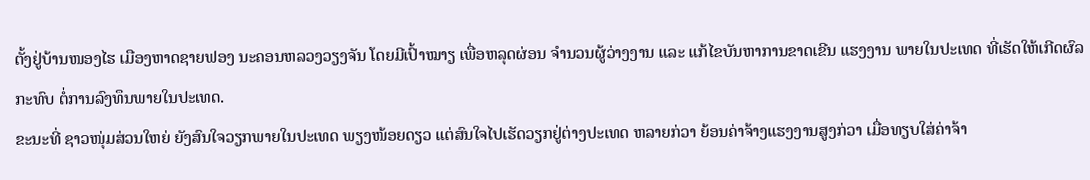ຕັ້ງຢູ່ບ້ານໜອງໄຮ ເມືອງຫາດຊາຍຟອງ ນະຄອນຫລວງວຽງຈັນ ໂດຍມີເປົ້າໝາຽ ເພື່ອຫລຸດຜ່ອນ ຈຳນວນຜູ້ວ່າງງານ ແລະ ແກ້ໄຂບັນຫາການຂາດເຂີນ ແຮງງານ ພາຍໃນປະເທດ ທີ່ເຮັດໃຫ້ເກີດຜົລກະທົບ ຕໍ່ການລົງທຶນພາຍໃນປະເທດ.
ຂະນະທີ່ ຊາວໜຸ່ມສ່ວນໃຫຍ່ ຍັງສົນໃຈວຽກພາຍໃນປະເທດ ພຽງໜ້ອຍດຽວ ແຕ່ສົນໃຈໄປເຮັດວຽກຢູ່ຕ່າງປະເທດ ຫລາຍກ່ວາ ຍ້ອນຄ່າຈ້າງແຮງງານສູງກ່ວາ ເມື່ອທຽບໃສ່ຄ່າຈ້າ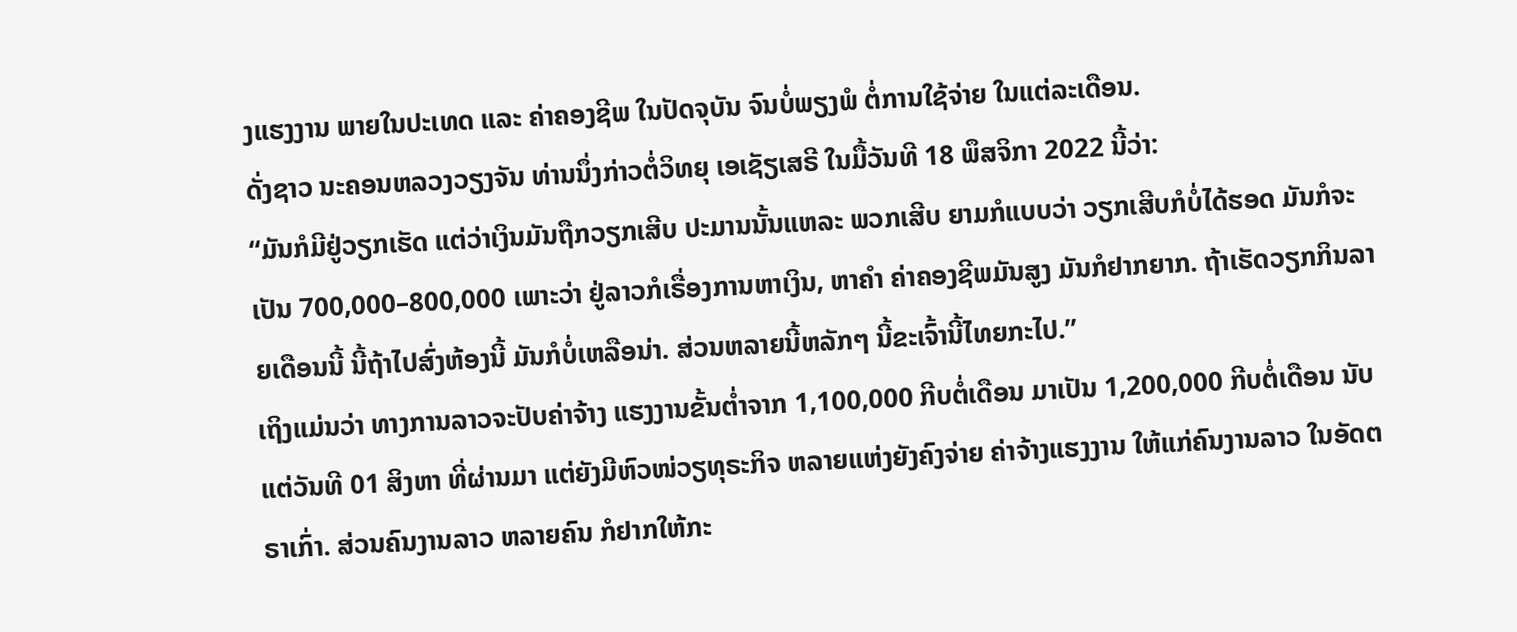ງແຮງງານ ພາຍໃນປະເທດ ແລະ ຄ່າຄອງຊີພ ໃນປັດຈຸບັນ ຈົນບໍ່ພຽງພໍ ຕໍ່ການໃຊ້ຈ່າຍ ໃນແຕ່ລະເດືອນ.
ດັ່ງຊາວ ນະຄອນຫລວງວຽງຈັນ ທ່ານນຶ່ງກ່າວຕໍ່ວິທຍຸ ເອເຊັຽເສຣີ ໃນມື້ວັນທີ 18 ພຶສຈິກາ 2022 ນີ້ວ່າ:
“ມັນກໍມີຢູ່ວຽກເຮັດ ແຕ່ວ່າເງິນມັນຖືກວຽກເສີບ ປະມານນັ້ນແຫລະ ພວກເສີບ ຍາມກໍແບບວ່າ ວຽກເສີບກໍບໍ່ໄດ້ຮອດ ມັນກໍຈະເປັນ 700,000–800,000 ເພາະວ່າ ຢູ່ລາວກໍເຣື່ອງການຫາເງິນ, ຫາຄຳ ຄ່າຄອງຊີພມັນສູງ ມັນກໍຢາກຍາກ. ຖ້າເຮັດວຽກກິນລາຍເດືອນນີ້ ນີ້ຖ້າໄປສົ່ງຫ້ອງນີ້ ມັນກໍບໍ່ເຫລືອນ່າ. ສ່ວນຫລາຍນີ້ຫລັກໆ ນີ້ຂະເຈົ້ານີ້ໄທຍກະໄປ.”
ເຖິງແມ່ນວ່າ ທາງການລາວຈະປັບຄ່າຈ້າງ ແຮງງານຂັ້ນຕໍ່າຈາກ 1,100,000 ກີບຕໍ່ເດືອນ ມາເປັນ 1,200,000 ກີບຕໍ່ເດືອນ ນັບແຕ່ວັນທີ 01 ສິງຫາ ທີ່ຜ່ານມາ ແຕ່ຍັງມີຫົວໜ່ວຽທຸຣະກິຈ ຫລາຍແຫ່ງຍັງຄົງຈ່າຍ ຄ່າຈ້າງແຮງງານ ໃຫ້ແກ່ຄົນງານລາວ ໃນອັດຕຣາເກົ່າ. ສ່ວນຄົນງານລາວ ຫລາຍຄົນ ກໍຢາກໃຫ້ກະ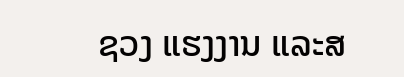ຊວງ ແຮງງານ ແລະສ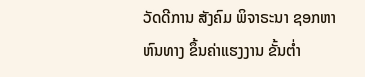ວັດດີການ ສັງຄົມ ພິຈາຣະນາ ຊອກຫາຫົນທາງ ຂຶ້ນຄ່າແຮງງານ ຂັ້ນຕໍ່າ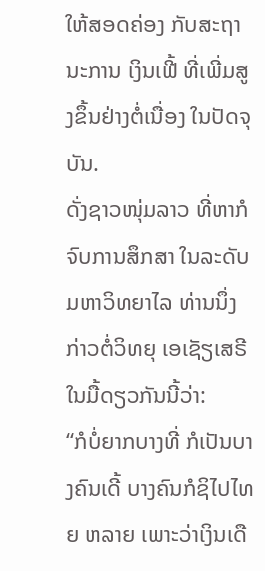ໃຫ້ສອດຄ່ອງ ກັບສະຖານະການ ເງິນເຟີ້ ທີ່ເພີ່ມສູງຂຶ້ນຢ່າງຕໍ່ເນື່ອງ ໃນປັດຈຸບັນ.
ດັ່ງຊາວໜຸ່ມລາວ ທີ່ຫາກໍຈົບການສຶກສາ ໃນລະດັບມຫາວິທຍາໄລ ທ່ານນຶ່ງກ່າວຕໍ່ວິທຍຸ ເອເຊັຽເສຣີ ໃນມື້ດຽວກັນນີ້ວ່າ:
“ກໍບໍ່ຍາກບາງທີ່ ກໍເປັນບາງຄົນເດີ້ ບາງຄົນກໍຊິໄປໄທຍ ຫລາຍ ເພາະວ່າເງິນເດື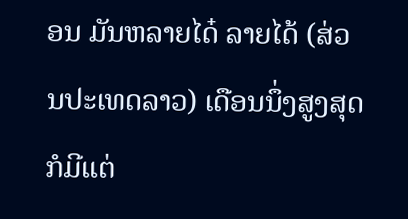ອນ ມັນຫລາຍໄດ໋ ລາຍໄດ້ (ສ່ວນປະເທດລາວ) ເດືອນນຶ່ງສູງສຸດ ກໍມີແຕ່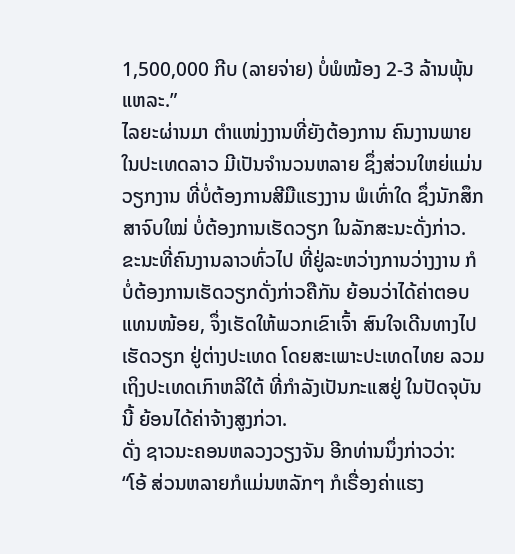1,500,000 ກີບ (ລາຍຈ່າຍ) ບໍ່ພໍໝ້ອງ 2-3 ລ້ານພຸ້ນແຫລະ.”
ໄລຍະຜ່ານມາ ຕຳແໜ່ງງານທີ່ຍັງຕ້ອງການ ຄົນງານພາຍໃນປະເທດລາວ ມີເປັນຈຳນວນຫລາຍ ຊຶ່ງສ່ວນໃຫຍ່ແມ່ນວຽກງານ ທີ່ບໍ່ຕ້ອງການສີມືແຮງງານ ພໍເທົ່າໃດ ຊຶ່ງນັກສຶກສາຈົບໃໝ່ ບໍ່ຕ້ອງການເຮັດວຽກ ໃນລັກສະນະດັ່ງກ່າວ. ຂະນະທີ່ຄົນງານລາວທົ່ວໄປ ທີ່ຢູ່ລະຫວ່າງການວ່າງງານ ກໍບໍ່ຕ້ອງການເຮັດວຽກດັ່ງກ່າວຄືກັນ ຍ້ອນວ່າໄດ້ຄ່າຕອບແທນໜ້ອຍ, ຈຶ່ງເຮັດໃຫ້ພວກເຂົາເຈົ້າ ສົນໃຈເດີນທາງໄປເຮັດວຽກ ຢູ່ຕ່າງປະເທດ ໂດຍສະເພາະປະເທດໄທຍ ລວມເຖິງປະເທດເກົາຫລີໃຕ້ ທີ່ກຳລັງເປັນກະແສຢູ່ ໃນປັດຈຸບັນນີ້ ຍ້ອນໄດ້ຄ່າຈ້າງສູງກ່ວາ.
ດັ່ງ ຊາວນະຄອນຫລວງວຽງຈັນ ອີກທ່ານນຶ່ງກ່າວວ່າ:
“ໂອ້ ສ່ວນຫລາຍກໍແມ່ນຫລັກໆ ກໍເຣື່ອງຄ່າແຮງ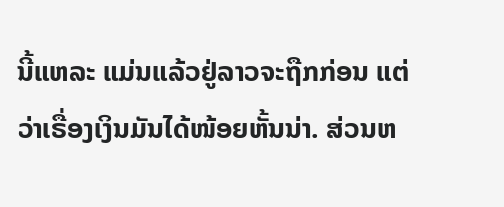ນີ້ແຫລະ ແມ່ນແລ້ວຢູ່ລາວຈະຖືກກ່ອນ ແຕ່ວ່າເຣື່ອງເງິນມັນໄດ້ໜ້ອຍຫັ້ນນ່າ. ສ່ວນຫ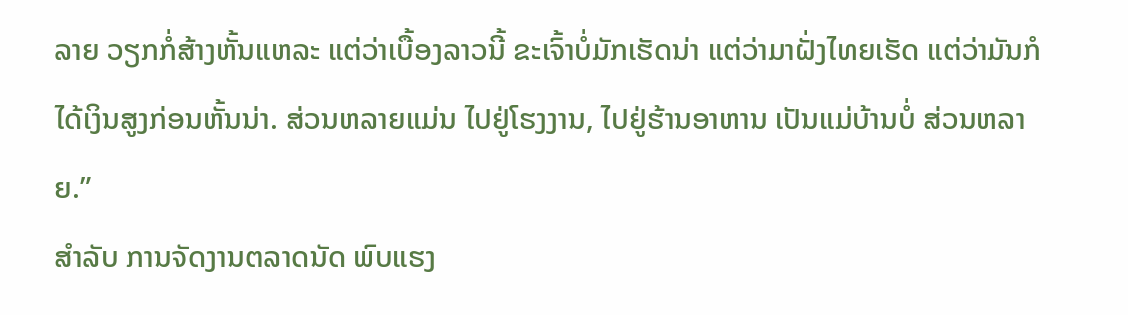ລາຍ ວຽກກໍ່ສ້າງຫັ້ນແຫລະ ແຕ່ວ່າເບື້ອງລາວນີ້ ຂະເຈົ້າບໍ່ມັກເຮັດນ່າ ແຕ່ວ່າມາຝັ່ງໄທຍເຮັດ ແຕ່ວ່າມັນກໍໄດ້ເງິນສູງກ່ອນຫັ້ນນ່າ. ສ່ວນຫລາຍແມ່ນ ໄປຢູ່ໂຮງງານ, ໄປຢູ່ຮ້ານອາຫານ ເປັນແມ່ບ້ານບໍ່ ສ່ວນຫລາຍ.”
ສຳລັບ ການຈັດງານຕລາດນັດ ພົບແຮງ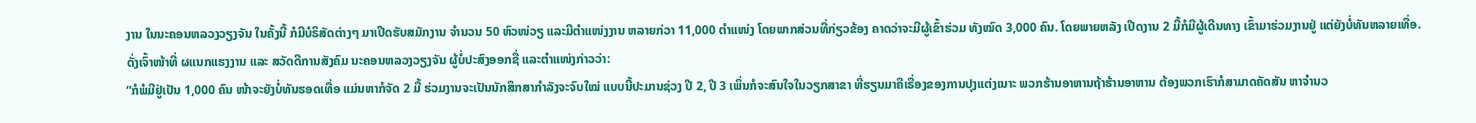ງານ ໃນນະຄອນຫລວງວຽງຈັນ ໃນຄັ້ງນີ້ ກໍມີບໍຣິສັດຕ່າງໆ ມາເປີດຮັບສມັກງານ ຈຳນວນ 50 ຫົວໜ່ວຽ ແລະມີຕຳແໜ່ງງານ ຫລາຍກ່ວາ 11,000 ຕໍາແໜ່ງ ໂດຍພາກສ່ວນທີ່ກ່ຽວຂ້ອງ ຄາດວ່າຈະມີຜູ້ເຂົ້າຮ່ວມ ທັງໝົດ 3,000 ຄົນ. ໂດຍພາຍຫລັງ ເປີດງານ 2 ມື້ກໍມີຜູ້ເດີນທາງ ເຂົ້າມາຮ່ວມງານຢູ່ ແຕ່ຍັງບໍ່ທັນຫລາຍເທື່ອ.
ດັ່ງເຈົ້າໜ້າທີ່ ຜແນກແຮງງານ ແລະ ສວັດດີການສັງຄົມ ນະຄອນຫລວງວຽງຈັນ ຜູ້ບໍ່ປະສົງອອກຊື່ ແລະຕຳແໜ່ງກ່າວວ່າ:
“ກໍພໍມີຢູ່ເປັນ 1,000 ຄົນ ໜ້າຈະຍັງບໍ່ທັນຮອດເທື່ອ ແມ່ນຫາກໍຈັດ 2 ມື້ ຮ່ວມງານຈະເປັນນັກສຶກສາກຳລັງຈະຈົບໃໝ່ ແບບນີ້ປະມານຊ່ວງ ປີ 2, ປີ 3 ເພິ່ນກໍຈະສົນໃຈໃນວຽກສາຂາ ທີ່ຮຽນມາຄືເຣື່ອງຂອງການປຸງແຕ່ງເນາະ ພວກຮ້ານອາຫານຖ້າຮ້ານອາຫານ ຕ້ອງພວກເຮົາກໍສາມາດຄັດສັນ ຫາຈຳນວ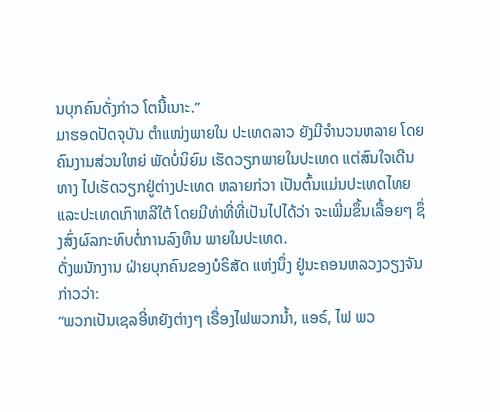ນບຸກຄົນດັ່ງກ່າວ ໂຕນີ້ເນາະ.”
ມາຮອດປັດຈຸບັນ ຕຳແໜ່ງພາຍໃນ ປະເທດລາວ ຍັງມີຈຳນວນຫລາຍ ໂດຍຄົນງານສ່ວນໃຫຍ່ ພັດບໍ່ນິຍົມ ເຮັດວຽກພາຍໃນປະເທດ ແຕ່ສົນໃຈເດີນທາງ ໄປເຮັດວຽກຢູ່ຕ່າງປະເທດ ຫລາຍກ່ວາ ເປັນຕົ້ນແມ່ນປະເທດໄທຍ ແລະປະເທດເກົາຫລີໃຕ້ ໂດຍມີທ່າທີ່ທີ່ເປັນໄປໄດ້ວ່າ ຈະເພີ່ມຂຶ້ນເລື້ອຍໆ ຊຶ່ງສົ່ງຜົລກະທົບຕໍ່ການລົງທຶນ ພາຍໃນປະເທດ.
ດັ່ງພນັກງານ ຝ່າຍບຸກຄົນຂອງບໍຣິສັດ ແຫ່ງນຶ່ງ ຢູ່ນະຄອນຫລວງວຽງຈັນ ກ່າວວ່າ:
“ພວກເປັນເຊລອີ່ຫຍັງຕ່າງໆ ເຣື່ອງໄຟພວກນໍ້າ, ແອຣ໌, ໄຟ ພວ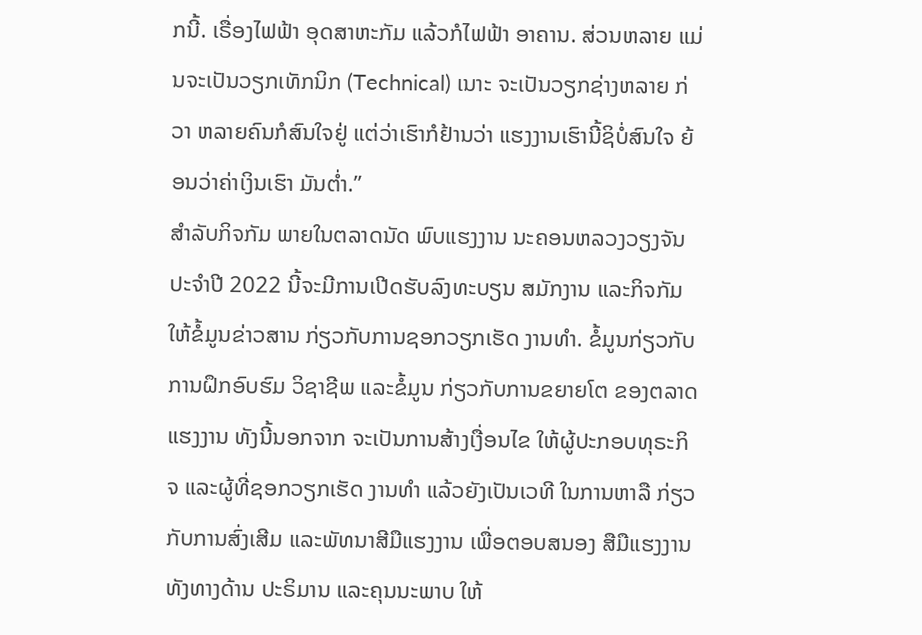ກນີ້. ເຣື່ອງໄຟຟ້າ ອຸດສາຫະກັມ ແລ້ວກໍໄຟຟ້າ ອາຄານ. ສ່ວນຫລາຍ ແມ່ນຈະເປັນວຽກເທັກນິກ (Technical) ເນາະ ຈະເປັນວຽກຊ່າງຫລາຍ ກ່ວາ ຫລາຍຄົນກໍສົນໃຈຢູ່ ແຕ່ວ່າເຮົາກໍຢ້ານວ່າ ແຮງງານເຮົານີ້ຊິບໍ່ສົນໃຈ ຍ້ອນວ່າຄ່າເງິນເຮົາ ມັນຕໍ່າ.”
ສຳລັບກິຈກັມ ພາຍໃນຕລາດນັດ ພົບແຮງງານ ນະຄອນຫລວງວຽງຈັນ ປະຈຳປີ 2022 ນີ້ຈະມີການເປີດຮັບລົງທະບຽນ ສມັກງານ ແລະກິຈກັມ ໃຫ້ຂໍ້ມູນຂ່າວສານ ກ່ຽວກັບການຊອກວຽກເຮັດ ງານທຳ. ຂໍ້ມູນກ່ຽວກັບ ການຝຶກອົບຮົມ ວິຊາຊີພ ແລະຂໍ້ມູນ ກ່ຽວກັບການຂຍາຍໂຕ ຂອງຕລາດແຮງງານ ທັງນີ້ນອກຈາກ ຈະເປັນການສ້າງເງື່ອນໄຂ ໃຫ້ຜູ້ປະກອບທຸຣະກິຈ ແລະຜູ້ທີ່ຊອກວຽກເຮັດ ງານທຳ ແລ້ວຍັງເປັນເວທີ ໃນການຫາລື ກ່ຽວກັບການສົ່ງເສີມ ແລະພັທນາສີມືແຮງງານ ເພື່ອຕອບສນອງ ສືມືແຮງງານທັງທາງດ້ານ ປະຣິມານ ແລະຄຸນນະພາບ ໃຫ້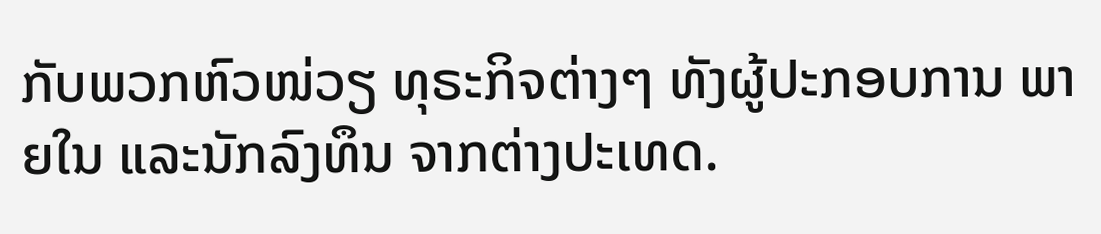ກັບພວກຫົວໜ່ວຽ ທຸຣະກິຈຕ່າງໆ ທັງຜູ້ປະກອບການ ພາຍໃນ ແລະນັກລົງທຶນ ຈາກຕ່າງປະເທດ.